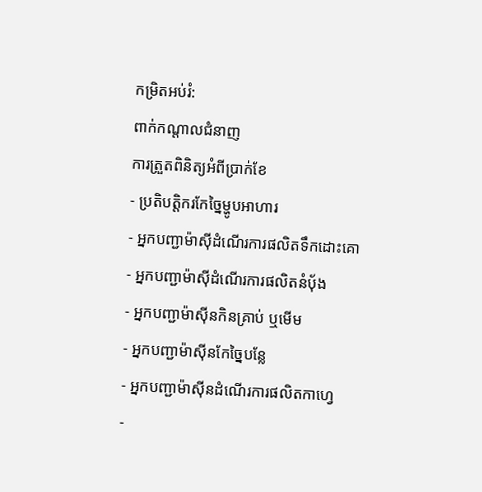កម្រិតអប់រំ:
ពាក់កណ្តាលជំនាញ
ការត្រួតពិនិត្យអំពីប្រាក់ខែ
- ប្រតិបត្តិករកែច្នៃម្ហូបអាហារ
- អ្នកបញ្ជាម៉ាស៊ីដំណើរការផលិតទឹកដោះគោ
- អ្នកបញ្ជាម៉ាស៊ីដំណើរការផលិតនំបុ័ង
- អ្នកបញ្ជាម៉ាស៊ីនកិនគ្រាប់ ឬមើម
- អ្នកបញ្ជាម៉ាស៊ីនកែច្នៃបន្លែ
- អ្នកបញ្ជាម៉ាស៊ីនដំណើរការផលិតកាហ្វេ
-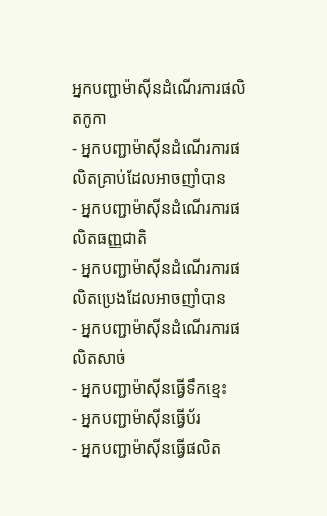អ្នកបញ្ជាម៉ាស៊ីនដំណើរការផលិតកូកា
- អ្នកបញ្ជាម៉ាស៊ីនដំណើរការផលិតគ្រាប់ដែលអាចញាំបាន
- អ្នកបញ្ជាម៉ាស៊ីនដំណើរការផលិតធញ្ញជាតិ
- អ្នកបញ្ជាម៉ាស៊ីនដំណើរការផលិតប្រេងដែលអាចញាំបាន
- អ្នកបញ្ជាម៉ាស៊ីនដំណើរការផលិតសាច់
- អ្នកបញ្ជាម៉ាស៊ីនធ្វើទឹកខ្មេះ
- អ្នកបញ្ជាម៉ាស៊ីនធ្វើប័រ
- អ្នកបញ្ជាម៉ាស៊ីនធ្វើផលិត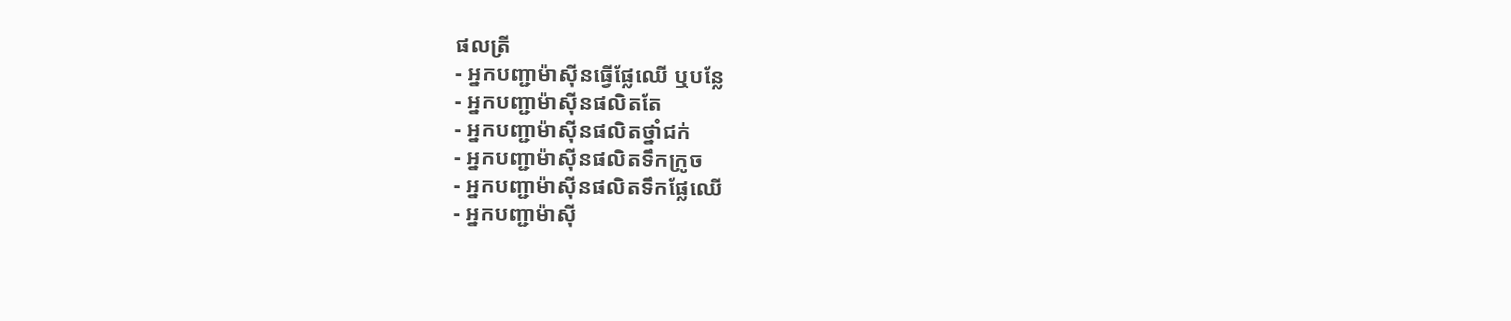ផលត្រី
- អ្នកបញ្ជាម៉ាស៊ីនធ្វើផ្លែឈើ ឬបន្លែ
- អ្នកបញ្ជាម៉ាស៊ីនផលិតតែ
- អ្នកបញ្ជាម៉ាស៊ីនផលិតថ្នាំជក់
- អ្នកបញ្ជាម៉ាស៊ីនផលិតទឹកក្រូច
- អ្នកបញ្ជាម៉ាស៊ីនផលិតទឹកផ្លែឈើ
- អ្នកបញ្ជាម៉ាស៊ី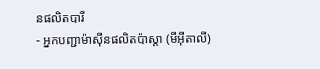នផលិតបារី
- អ្នកបញ្ជាម៉ាស៊ីនផលិតប៉ាស្តា (មីអ៊ីតាលី)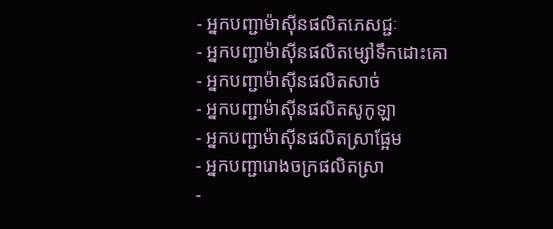- អ្នកបញ្ជាម៉ាស៊ីនផលិតភេសជ្ជៈ
- អ្នកបញ្ជាម៉ាស៊ីនផលិតម្សៅទឹកដោះគោ
- អ្នកបញ្ជាម៉ាស៊ីនផលិតសាច់
- អ្នកបញ្ជាម៉ាស៊ីនផលិតសូកូឡា
- អ្នកបញ្ជាម៉ាស៊ីនផលិតស្រាផ្អែម
- អ្នកបញ្ជារោងចក្រផលិតស្រា
-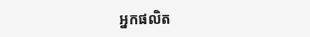អ្នកផលិត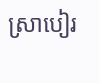ស្រាបៀរ